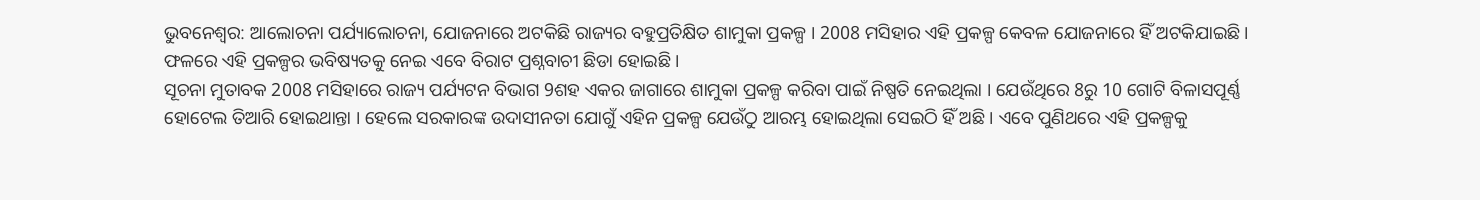ଭୁବନେଶ୍ବର: ଆଲୋଚନା ପର୍ଯ୍ୟାଲୋଚନା, ଯୋଜନାରେ ଅଟକିଛି ରାଜ୍ୟର ବହୁପ୍ରତିକ୍ଷିତ ଶାମୁକା ପ୍ରକଳ୍ପ । 2008 ମସିହାର ଏହି ପ୍ରକଳ୍ପ କେବଳ ଯୋଜନାରେ ହିଁ ଅଟକିଯାଇଛି । ଫଳରେ ଏହି ପ୍ରକଳ୍ପର ଭବିଷ୍ୟତକୁ ନେଇ ଏବେ ବିରାଟ ପ୍ରଶ୍ନବାଚୀ ଛିଡା ହୋଇଛି ।
ସୂଚନା ମୁତାବକ 2008 ମସିହାରେ ରାଜ୍ୟ ପର୍ଯ୍ୟଟନ ବିଭାଗ 9ଶହ ଏକର ଜାଗାରେ ଶାମୁକା ପ୍ରକଳ୍ପ କରିବା ପାଇଁ ନିଷ୍ପତି ନେଇଥିଲା । ଯେଉଁଥିରେ 8ରୁ 10 ଗୋଟି ବିଳାସପୂର୍ଣ୍ଣ ହୋଟେଲ ତିଆରି ହୋଇଥାନ୍ତା । ହେଲେ ସରକାରଙ୍କ ଉଦାସୀନତା ଯୋଗୁଁ ଏହିନ ପ୍ରକଳ୍ପ ଯେଉଁଠୁ ଆରମ୍ଭ ହୋଇଥିଲା ସେଇଠି ହିଁ ଅଛି । ଏବେ ପୁଣିଥରେ ଏହି ପ୍ରକଳ୍ପକୁ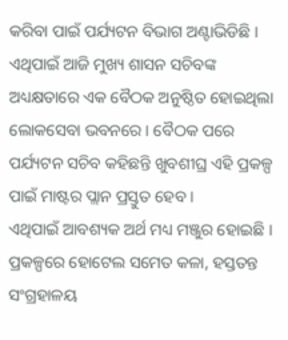କରିବା ପାଇଁ ପର୍ଯ୍ୟଟନ ବିଭାଗ ଅଣ୍ଟାଭିଡିଛି । ଏଥିପାଇଁ ଆଜି ମୁଖ୍ୟ ଶାସନ ସଚିବଙ୍କ ଅଧ୍ୟକ୍ଷତାରେ ଏକ ବୈଠକ ଅନୁଷ୍ଠିତ ହୋଇଥିଲା ଲୋକସେବା ଭବନରେ । ବୈଠକ ପରେ ପର୍ଯ୍ୟଟନ ସଚିବ କହିଛନ୍ତି ଖୁବଶୀଘ୍ର ଏହି ପ୍ରକଳ୍ପ ପାଇଁ ମାଷ୍ଟର ପ୍ଲାନ ପ୍ରସ୍ତୁତ ହେବ ।
ଏଥିପାଇଁ ଆବଶ୍ୟକ ଅର୍ଥ ମଧ୍ୟ ମଞ୍ଜୁର ହୋଇଛି । ପ୍ରକଳ୍ପରେ ହୋଟେଲ ସମେତ କଳା, ହସ୍ତତନ୍ତ ସଂଗ୍ରହାଳୟ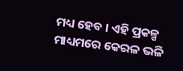ମଧ୍ୟ ହେବ । ଏହି ପ୍ରକଳ୍ପ ମାଧ୍ୟମରେ କେରଳ ଭଳି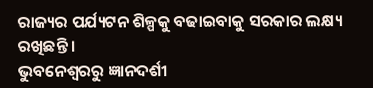ରାଜ୍ୟର ପର୍ଯ୍ୟଟନ ଶିଳ୍ପକୁ ବଢାଇବାକୁ ସରକାର ଲକ୍ଷ୍ୟ ରଖିଛନ୍ତି ।
ଭୁବନେଶ୍ବରରୁ ଜ୍ଞାନଦର୍ଶୀ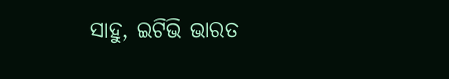ସାହୁ, ଇଟିଭି ଭାରତ